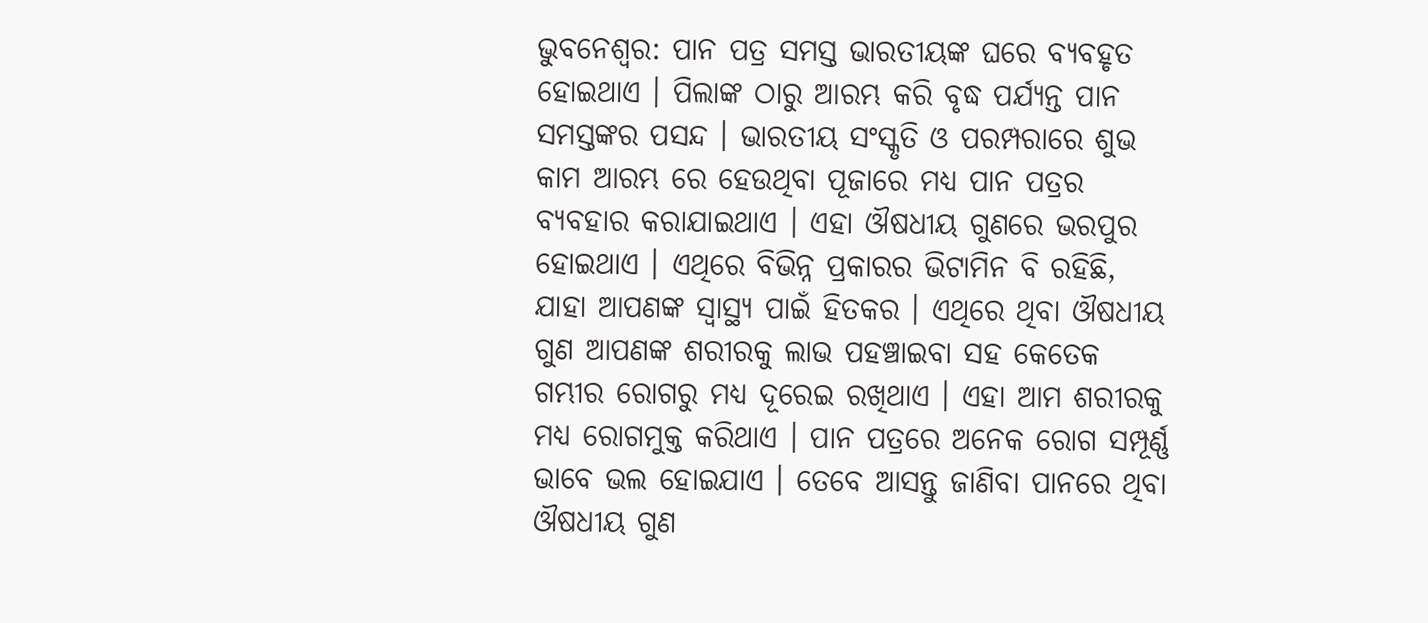ଭୁବନେଶ୍ଵର: ପାନ ପତ୍ର ସମସ୍ତ ଭାରତୀୟଙ୍କ ଘରେ ବ୍ୟବହୃତ ହୋଇଥାଏ । ପିଲାଙ୍କ ଠାରୁ ଆରମ୍ଭ କରି ବୃଦ୍ଧ ପର୍ଯ୍ୟନ୍ତ ପାନ ସମସ୍ତଙ୍କର ପସନ୍ଦ । ଭାରତୀୟ ସଂସ୍କୃତି ଓ ପରମ୍ପରାରେ ଶୁଭ କାମ ଆରମ୍ଭ ରେ ହେଉଥିବା ପୂଜାରେ ମଧ୍ୟ ପାନ ପତ୍ରର ବ୍ୟବହାର କରାଯାଇଥାଏ । ଏହା ଔଷଧୀୟ ଗୁଣରେ ଭରପୁର ହୋଇଥାଏ । ଏଥିରେ ବିଭିନ୍ନ ପ୍ରକାରର ଭିଟାମିନ ବି ରହିଛି, ଯାହା ଆପଣଙ୍କ ସ୍ଵାସ୍ଥ୍ୟ ପାଇଁ ହିତକର । ଏଥିରେ ଥିବା ଔଷଧୀୟ ଗୁଣ ଆପଣଙ୍କ ଶରୀରକୁ ଲାଭ ପହଞ୍ଚାଇବା ସହ କେତେକ ଗମ୍ଭୀର ରୋଗରୁ ମଧ୍ୟ ଦୂରେଇ ରଖିଥାଏ । ଏହା ଆମ ଶରୀରକୁ ମଧ୍ୟ ରୋଗମୁକ୍ତ କରିଥାଏ । ପାନ ପତ୍ରରେ ଅନେକ ରୋଗ ସମ୍ପୂର୍ଣ୍ଣ ଭାବେ ଭଲ ହୋଇଯାଏ । ତେବେ ଆସନ୍ତୁ ଜାଣିବା ପାନରେ ଥିବା ଔଷଧୀୟ ଗୁଣ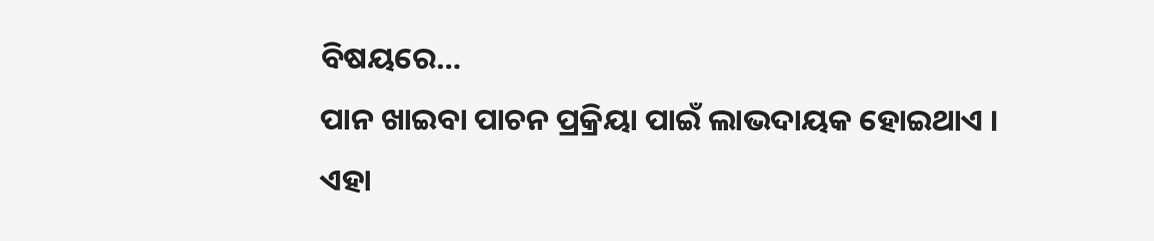ବିଷୟରେ…
ପାନ ଖାଇବା ପାଚନ ପ୍ରକ୍ରିୟା ପାଇଁ ଲାଭଦାୟକ ହୋଇଥାଏ । ଏହା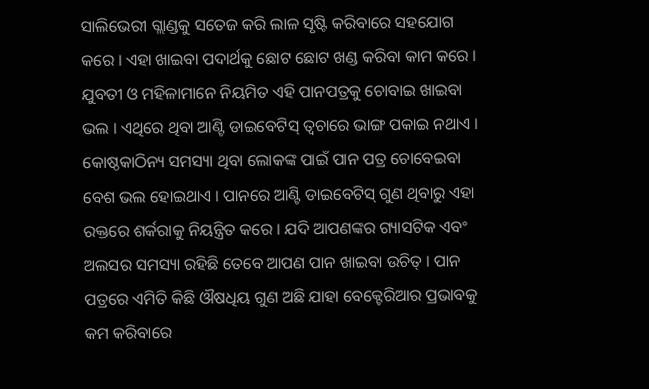ସାଲିଭେରୀ ଗ୍ଲାଣ୍ଡକୁ ସତେଜ କରି ଲାଳ ସୃଷ୍ଟି କରିବାରେ ସହଯୋଗ କରେ । ଏହା ଖାଇବା ପଦାର୍ଥକୁ ଛୋଟ ଛୋଟ ଖଣ୍ଡ କରିବା କାମ କରେ । ଯୁବତୀ ଓ ମହିଳାମାନେ ନିୟମିତ ଏହି ପାନପତ୍ରକୁ ଚୋବାଇ ଖାଇବା ଭଲ । ଏଥିରେ ଥିବା ଆଣ୍ଟି ଡାଇବେଟିସ୍ ତ୍ଵଚାରେ ଭାଙ୍ଗ ପକାଇ ନଥାଏ । କୋଷ୍ଠକାଠିନ୍ୟ ସମସ୍ୟା ଥିବା ଲୋକଙ୍କ ପାଇଁ ପାନ ପତ୍ର ଚୋବେଇବା ବେଶ ଭଲ ହୋଇଥାଏ । ପାନରେ ଆଣ୍ଟି ଡାଇବେଟିସ୍ ଗୁଣ ଥିବାରୁ ଏହା ରକ୍ତରେ ଶର୍କରାକୁ ନିୟନ୍ତ୍ରିତ କରେ । ଯଦି ଆପଣଙ୍କର ଗ୍ୟାସଟିକ ଏବଂ ଅଲସର ସମସ୍ୟା ରହିଛି ତେବେ ଆପଣ ପାନ ଖାଇବା ଉଚିତ୍ । ପାନ ପତ୍ରରେ ଏମିତି କିଛି ଔଷଧିୟ ଗୁଣ ଅଛି ଯାହା ବେକ୍ଟେରିଆର ପ୍ରଭାବକୁ କମ କରିବାରେ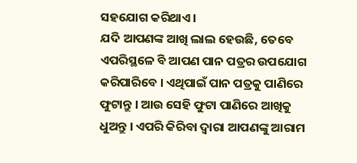ସହଯୋଗ କରିଥାଏ ।
ଯଦି ଆପଣଙ୍କ ଆଖି ଲାଲ ହେଉଛି, ତେବେ ଏପରିସ୍ଥଳେ ବି ଆପଣ ପାନ ପତ୍ରର ଉପଯୋଗ କରିପାରିବେ । ଏଥିପାଇଁ ପାନ ପତ୍ରକୁ ପାଣିରେ ଫୁଟାନ୍ତୁ । ଆଉ ସେହି ଫୁଟା ପାଣିରେ ଆଖିକୁ ଧୁଅନ୍ତୁ । ଏପରି କିରିବା ଦ୍ୱାରା ଆପଣଙ୍କୁ ଆରାମ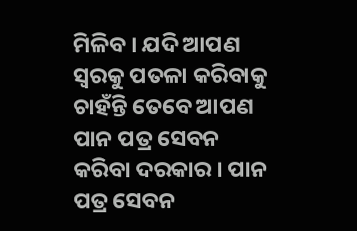ମିଳିବ । ଯଦି ଆପଣ ସ୍ୱରକୁ ପତଳା କରିବାକୁ ଚାହଁନ୍ତି ତେବେ ଆପଣ ପାନ ପତ୍ର ସେବନ କରିବା ଦରକାର । ପାନ ପତ୍ର ସେବନ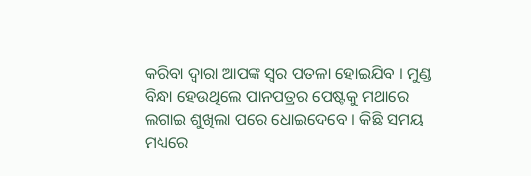କରିବା ଦ୍ୱାରା ଆପଙ୍କ ସ୍ୱର ପତଳା ହୋଇଯିବ । ମୁଣ୍ଡ ବିନ୍ଧା ହେଉଥିଲେ ପାନପତ୍ରର ପେଷ୍ଟକୁ ମଥାରେ ଲଗାଇ ଶୁଖିଲା ପରେ ଧୋଇଦେବେ । କିଛି ସମୟ ମଧ୍ୟରେ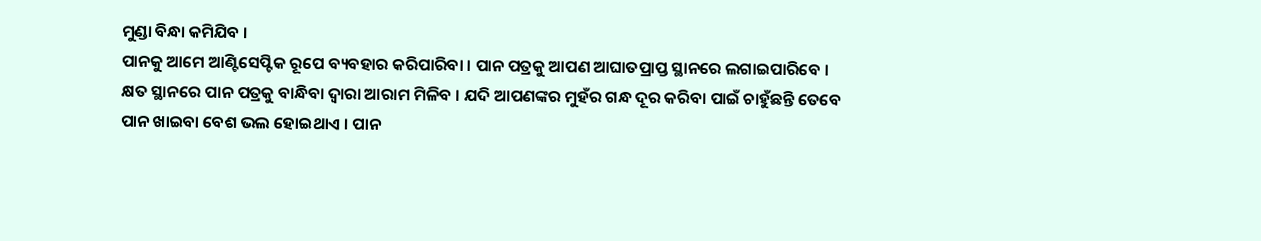ମୁଣ୍ଡା ବିନ୍ଧା କମିଯିବ ।
ପାନକୁ ଆମେ ଆଣ୍ଟିସେପ୍ଟିକ ରୂପେ ବ୍ୟବହାର କରିପାରିବା । ପାନ ପତ୍ରକୁ ଆପଣ ଆଘାତପ୍ରାପ୍ତ ସ୍ଥାନରେ ଲଗାଇପାରିବେ । କ୍ଷତ ସ୍ଥାନରେ ପାନ ପତ୍ରକୁ ବାନ୍ଧିବା ଦ୍ୱାରା ଆରାମ ମିଳିବ । ଯଦି ଆପଣଙ୍କର ମୁହଁର ଗନ୍ଧ ଦୂର କରିବା ପାଇଁ ଚାହୁଁଛନ୍ତି ତେବେ ପାନ ଖାଇବା ବେଶ ଭଲ ହୋଇଥାଏ । ପାନ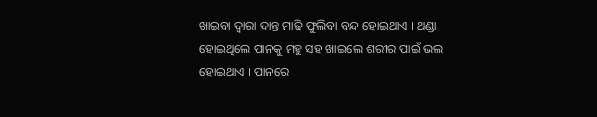ଖାଇବା ଦ୍ୱାରା ଦାନ୍ତ ମାଢି ଫୁଲିବା ବନ୍ଦ ହୋଇଥାଏ । ଥଣ୍ଡା ହୋଇଥିଲେ ପାନକୁ ମହୁ ସହ ଖାଇଲେ ଶରୀର ପାଇଁ ଭଲ ହୋଇଥାଏ । ପାନରେ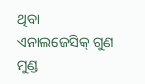ଥିବା ଏନାଲଜେସିକ୍ ଗୁଣ ମୁଣ୍ଡ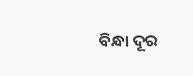ବିନ୍ଧା ଦୂର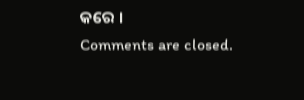କରେ ।
Comments are closed.